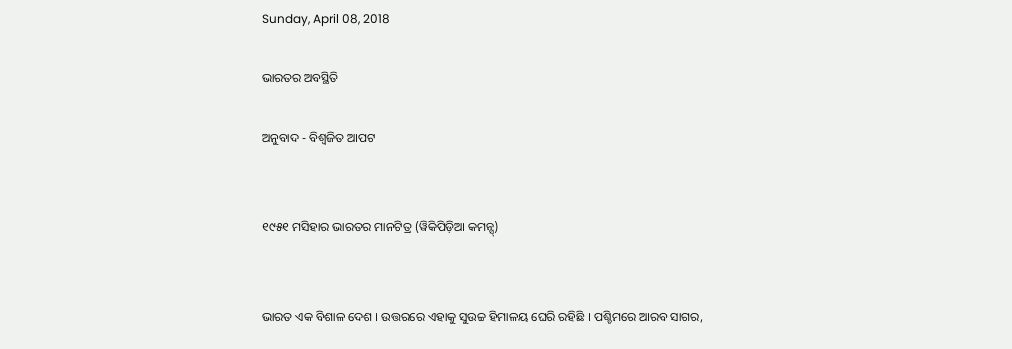Sunday, April 08, 2018

ଭାରତର ଅବସ୍ଥିତି

ଅନୁବାଦ - ବିଶ୍ୱଜିତ ଆପଟ


୧୯୫୧ ମସିହାର ଭାରତର ମାନଟିତ୍ର (ୱିକିପିଡ଼ିଆ କମନ୍ସ୍)


ଭାରତ ଏକ ବିଶାଳ ଦେଶ । ଉତ୍ତରରେ ଏହାକୁ ସୁଉଚ୍ଚ ହିମାଳୟ ଘେରି ରହିଛି । ପଶ୍ଚିମରେ ଆରବ ସାଗର,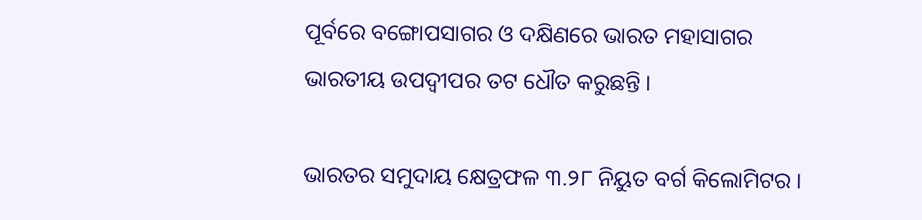ପୂର୍ବରେ ବଙ୍ଗୋପସାଗର ଓ ଦକ୍ଷିଣରେ ଭାରତ ମହାସାଗର ଭାରତୀୟ ଉପଦ୍ୱୀପର ତଟ ଧୌତ କରୁଛନ୍ତି ।

ଭାରତର ସମୁଦାୟ କ୍ଷେତ୍ରଫଳ ୩.୨୮ ନିୟୁତ ବର୍ଗ କିଲୋମିଟର ।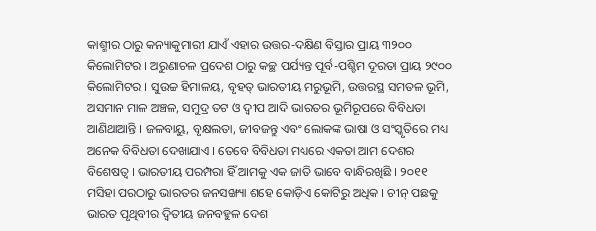କାଶ୍ମୀର ଠାରୁ କନ୍ୟାକୁମାରୀ ଯାଏଁ ଏହାର ଉତ୍ତର-ଦକ୍ଷିଣ ବିସ୍ତାର ପ୍ରାୟ ୩୨୦୦ କିଲୋମିଟର । ଅରୁଣାଚଳ ପ୍ରଦେଶ ଠାରୁ କଚ୍ଛ ପର୍ଯ୍ୟନ୍ତ ପୂର୍ବ-ପଶ୍ଚିମ ଦୂରତା ପ୍ରାୟ ୨୯୦୦ କିଲୋମିଟର । ସୁଉଚ୍ଚ ହିମାଳୟ, ବୃହତ୍ ଭାରତୀୟ ମରୁଭୂମି, ଉତ୍ତରସ୍ଥ ସମତଳ ଭୂମି, ଅସମାନ ମାଳ ଅଞ୍ଚଳ, ସମୁଦ୍ର ତଟ ଓ ଦ୍ୱୀପ ଆଦି ଭାରତର ଭୂମିରୂପରେ ବିବିଧତା ଆଣିଥାଆନ୍ତି । ଜଳବାୟୁ, ବୃକ୍ଷଲତା, ଜୀବଜନ୍ତୁ ଏବଂ ଲୋକଙ୍କ ଭାଷା ଓ ସଂସ୍କୃତିରେ ମଧ୍ୟ ଅନେକ ବିବିଧତା ଦେଖାଯାଏ । ତେବେ ବିବିଧତା ମଧ୍ୟରେ ଏକତା ଆମ ଦେଶର ବିଶେଷତ୍ୱ । ଭାରତୀୟ ପରମ୍ପରା ହିଁ ଆମକୁ ଏକ ଜାତି ଭାବେ ବାନ୍ଧିରଖିଛି । ୨୦୧୧ ମସିହା ପରଠାରୁ ଭାରତର ଜନସଙ୍ଖ୍ୟା ଶହେ କୋଡ଼ିଏ କୋଟିରୁ ଅଧିକ । ଚୀନ୍ ପଛକୁ ଭାରତ ପୃଥିବୀର ଦ୍ୱିତୀୟ ଜନବହୁଳ ଦେଶ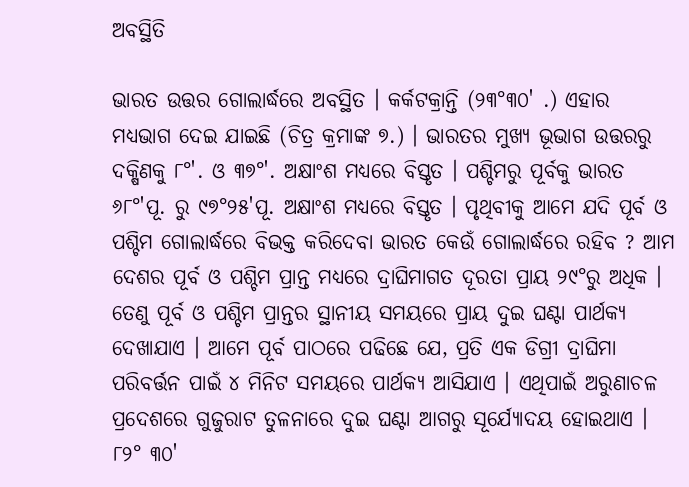ଅବସ୍ଥିତି

ଭାରତ ଉତ୍ତର ଗୋଲାର୍ଦ୍ଧରେ ଅବସ୍ଥିତ । କର୍କଟକ୍ରାନ୍ତି (୨୩°୩୦' .) ଏହାର ମଧ୍ୟଭାଗ ଦେଇ ଯାଇଛି (ଚିତ୍ର କ୍ରମାଙ୍କ ୭.) । ଭାରତର ମୁଖ୍ୟ ଭୂଭାଗ ଉତ୍ତରରୁ ଦକ୍ଷିଣକୁ ୮°'. ଓ ୩୭°'. ଅକ୍ଷାଂଶ ମଧ୍ୟରେ ବିସ୍ତୃତ । ପଶ୍ଚିମରୁ ପୂର୍ବକୁ ଭାରତ ୬୮°'ପୂ. ରୁ ୯୭°୨୫'ପୂ. ଅକ୍ଷାଂଶ ମଧ୍ୟରେ ବିସ୍ତୃତ । ପୃଥିବୀକୁ ଆମେ ଯଦି ପୂର୍ବ ଓ ପଶ୍ଚିମ ଗୋଲାର୍ଦ୍ଧରେ ବିଭକ୍ତ କରିଦେବା ଭାରତ କେଉଁ ଗୋଲାର୍ଦ୍ଧରେ ରହିବ ? ଆମ ଦେଶର ପୂର୍ବ ଓ ପଶ୍ଚିମ ପ୍ରାନ୍ତ ମଧ୍ୟରେ ଦ୍ରାଘିମାଗତ ଦୂରତା ପ୍ରାୟ ୨୯°ରୁ ଅଧିକ । ତେଣୁ ପୂର୍ବ ଓ ପଶ୍ଚିମ ପ୍ରାନ୍ତର ସ୍ଥାନୀୟ ସମୟରେ ପ୍ରାୟ ଦୁଇ ଘଣ୍ଟା ପାର୍ଥକ୍ୟ ଦେଖାଯାଏ । ଆମେ ପୂର୍ବ ପାଠରେ ପଢିଛେ ଯେ, ପ୍ରତି ଏକ ଡିଗ୍ରୀ ଦ୍ରାଘିମା ପରିବର୍ତ୍ତନ ପାଇଁ ୪ ମିନିଟ ସମୟରେ ପାର୍ଥକ୍ୟ ଆସିଯାଏ । ଏଥିପାଇଁ ଅରୁଣାଚଳ ପ୍ରଦେଶରେ ଗୁଜୁରାଟ ତୁଳନାରେ ଦୁଇ ଘଣ୍ଟା ଆଗରୁ ସୂର୍ଯ୍ୟୋଦୟ ହୋଇଥାଏ । ୮୨° ୩୦'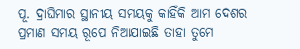ପୂ. ଦ୍ରାଘିମାର ସ୍ଥାନୀୟ ସମୟକୁ କାହିଁକି ଆମ ଦେଶର ପ୍ରମାଣ ସମୟ ରୂପେ ନିଆଯାଇଛି ତାହା ତୁମେ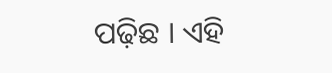ପଢ଼ିଛ । ଏହି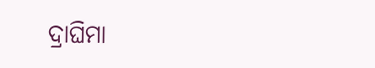ଦ୍ରାଘିମା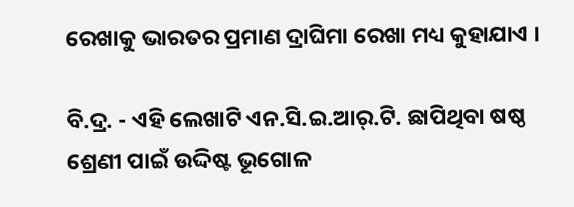ରେଖାକୁ ଭାରତର ପ୍ରମାଣ ଦ୍ରାଘିମା ରେଖା ମଧ୍ୟ କୁହାଯାଏ ।

ବି.ଦ୍ର. - ଏହି ଲେଖାଟି ଏନ.ସି.ଇ.ଆର୍.ଟି. ଛାପିଥିବା ଷଷ୍ଠ ଶ୍ରେଣୀ ପାଇଁ ଉଦ୍ଦିଷ୍ଟ ଭୂଗୋଳ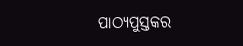ପାଠ୍ୟପୁସ୍ତକର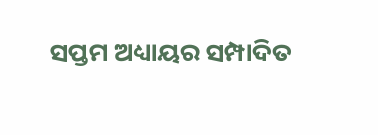ସପ୍ତମ ଅଧ୍ୟାୟର ସମ୍ପାଦିତ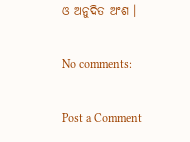ଓ ଅନୁଦିତ ଅଂଶ ।

No comments:

Post a Comment